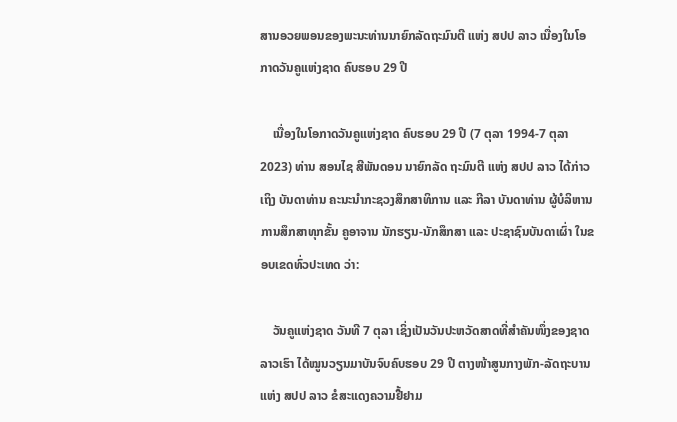ສານອວຍພອນຂອງພະນະທ່ານນາຍົກລັດຖະມົນຕີ ແຫ່ງ ສປປ ລາວ ເນື່ອງໃນໂອກາດວັນຄູແຫ່ງຊາດ ຄົບຮອບ 29 ປີ

    ເນື່ອງໃນໂອກາດວັນຄູແຫ່ງຊາດ ຄົບຮອບ 29 ປີ (7 ຕຸລາ 1994-7 ຕຸລາ 2023) ທ່ານ ສອນໄຊ ສີພັນດອນ ນາຍົກລັດ ຖະມົນຕີ ແຫ່ງ ສປປ ລາວ ໄດ້ກ່າວເຖິງ ບັນດາທ່ານ ຄະນະນໍາກະຊວງສຶກສາທິການ ແລະ ກີລາ ບັນດາທ່ານ ຜູ້ບໍລິຫານການສຶກສາທຸກຂັ້ນ ຄູອາຈານ ນັກຮຽນ-ນັກສຶກສາ ແລະ ປະຊາຊົນບັນດາເຜົ່າ ໃນຂອບເຂດທົ່ວປະເທດ ວ່າ:

    ວັນຄູແຫ່ງຊາດ ວັນທີ 7 ຕຸລາ ເຊິ່ງເປັນວັນປະຫວັດສາດທີ່ສໍາຄັນໜຶ່ງຂອງຊາດລາວເຮົາ ໄດ້ໝູນວຽນມາບັນຈົບຄົບຮອບ 29 ປີ ຕາງໜ້າສູນກາງພັກ-ລັດຖະບານ ແຫ່ງ ສປປ ລາວ ຂໍສະແດງຄວາມຢື້ຢາມ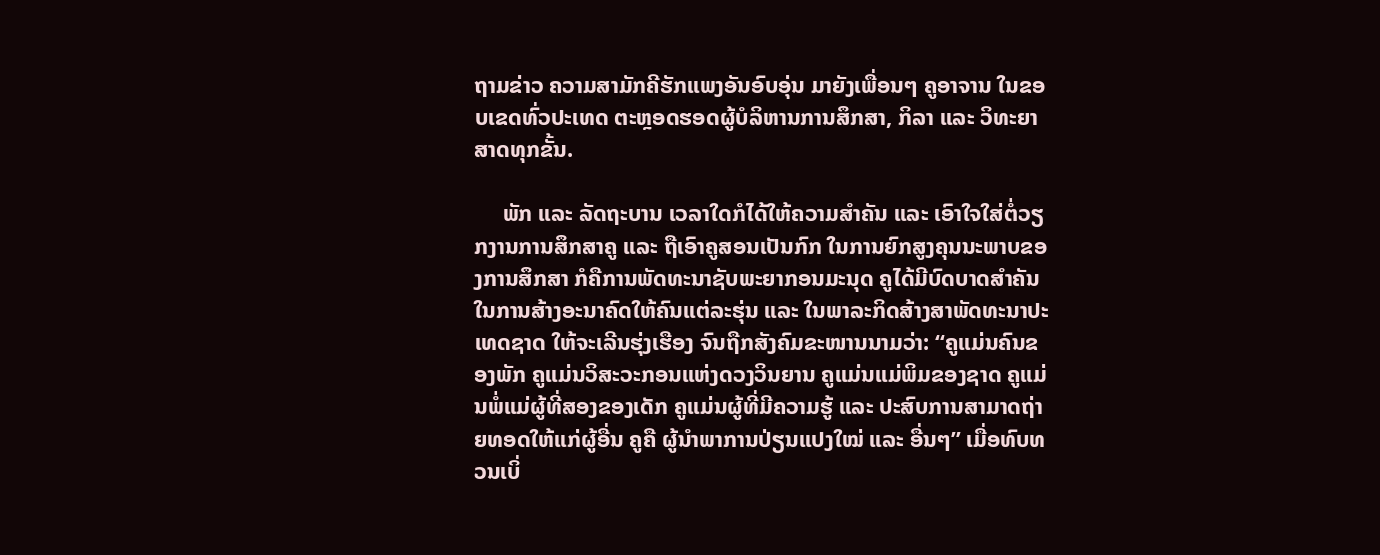ຖາມຂ່າວ ຄວາມສາມັກຄີຮັກແພງອັນອົບອຸ່ນ ມາຍັງເພື່ອນໆ ຄູອາຈານ ໃນຂອບເຂດທົ່ວປະເທດ ຕະຫຼອດຮອດຜູ້ບໍລິຫານການສຶກສາ, ກິລາ ແລະ ວິທະຍາສາດທຸກຂັ້ນ.

     ພັກ ແລະ ລັດຖະບານ ເວລາໃດກໍໄດ້ໃຫ້ຄວາມສໍາຄັນ ແລະ ເອົາໃຈໃສ່ຕໍ່ວຽກງານການສຶກສາຄູ ແລະ ຖືເອົາຄູສອນເປັນກົກ ໃນການຍົກສູງຄຸນນະພາບຂອງການສຶກສາ ກໍຄືການພັດທະນາຊັບພະຍາກອນມະນຸດ ຄູໄດ້ມີບົດບາດສໍາຄັນ ໃນການສ້າງອະນາຄົດໃຫ້ຄົນແຕ່ລະຮຸ່ນ ແລະ ໃນພາລະກິດສ້າງສາພັດທະນາປະເທດຊາດ ໃຫ້ຈະເລີນຮຸ່ງເຮືອງ ຈົນຖືກສັງຄົມຂະໜານນາມວ່າ: “ຄູແມ່ນຄົນຂອງພັກ ຄູແມ່ນວິສະວະກອນແຫ່ງດວງວິນຍານ ຄູແມ່ນແມ່ພິມຂອງຊາດ ຄູແມ່ນພໍ່ແມ່ຜູ້ທີ່ສອງຂອງເດັກ ຄູແມ່ນຜູ້ທີ່ມີຄວາມຮູ້ ແລະ ປະສົບການສາມາດຖ່າຍທອດໃຫ້ແກ່ຜູ້ອື່ນ ຄູຄື ຜູ້ນໍາພາການປ່ຽນແປງໃໝ່ ແລະ ອື່ນໆ” ເມື່ອທົບທວນເບິ່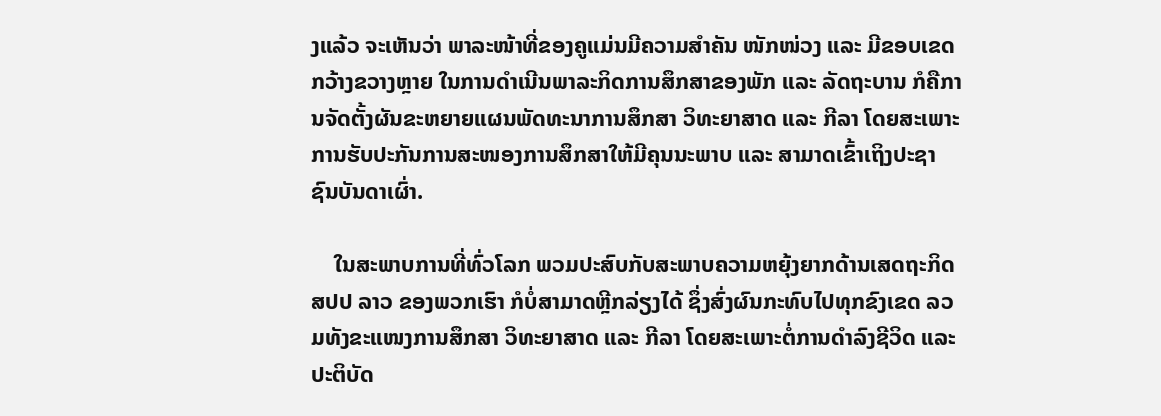ງແລ້ວ ຈະເຫັນວ່າ ພາລະໜ້າທີ່ຂອງຄູແມ່ນມີຄວາມສໍາຄັນ ໜັກໜ່ວງ ແລະ ມີຂອບເຂດກວ້າງຂວາງຫຼາຍ ໃນການດໍາເນີນພາລະກິດການສຶກສາຂອງພັກ ແລະ ລັດຖະບານ ກໍຄືການຈັດຕັ້ງຜັນຂະຫຍາຍແຜນພັດທະນາການສຶກສາ ວິທະຍາສາດ ແລະ ກີລາ ໂດຍສະເພາະການຮັບປະກັນການສະໜອງການສຶກສາໃຫ້ມີຄຸນນະພາບ ແລະ ສາມາດເຂົ້າເຖິງປະຊາຊົນບັນດາເຜົ່າ.

    ໃນສະພາບການທີ່ທົ່ວໂລກ ພວມປະສົບກັບສະພາບຄວາມຫຍຸ້ງຍາກດ້ານເສດຖະກິດ ສປປ ລາວ ຂອງພວກເຮົາ ກໍບໍ່ສາມາດຫຼີກລ່ຽງໄດ້ ຊຶ່ງສົ່ງຜົນກະທົບໄປທຸກຂົງເຂດ ລວມທັງຂະແໜງການສຶກສາ ວິທະຍາສາດ ແລະ ກີລາ ໂດຍສະເພາະຕໍ່ການດຳລົງຊີວິດ ແລະ ປະຕິບັດ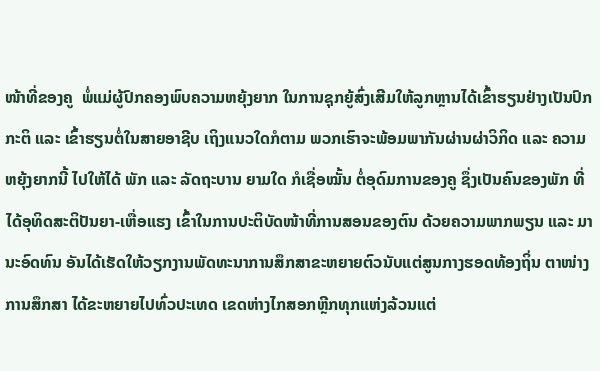ໜ້າທີ່ຂອງຄູ  ພໍ່ແມ່ຜູ້ປົກຄອງພົບຄວາມຫຍຸ້ງຍາກ ໃນການຊຸກຍູ້ສົ່ງເສີມໃຫ້ລູກຫຼານໄດ້ເຂົ້າຮຽນຢ່າງເປັນປົກກະຕິ ແລະ ເຂົ້າຮຽນຕໍ່ໃນສາຍອາຊີບ ເຖິງແນວໃດກໍຕາມ ພວກເຮົາຈະພ້ອມພາກັນຜ່ານຜ່າວິກິດ ແລະ ຄວາມຫຍຸ້ງຍາກນີ້ ໄປໃຫ້ໄດ້ ພັກ ແລະ ລັດຖະບານ ຍາມໃດ ກໍເຊື່ອໝັ້ນ ຕໍ່ອຸດົມການຂອງຄູ ຊຶ່ງເປັນຄົນຂອງພັກ ທີ່ໄດ້ອຸທິດສະຕິປັນຍາ-ເຫື່ອແຮງ ເຂົ້າໃນການປະຕິບັດໜ້າທີ່ການສອນຂອງຕົນ ດ້ວຍຄວາມພາກພຽນ ແລະ ມານະອົດທົນ ອັນໄດ້ເຮັດໃຫ້ວຽກງານພັດທະນາການສຶກສາຂະຫຍາຍຕົວນັບແຕ່ສູນກາງຮອດທ້ອງຖິ່ນ ຕາໜ່າງການສຶກສາ ໄດ້ຂະຫຍາຍໄປທົ່ວປະເທດ ເຂດຫ່າງໄກສອກຫຼີກທຸກແຫ່ງລ້ວນແຕ່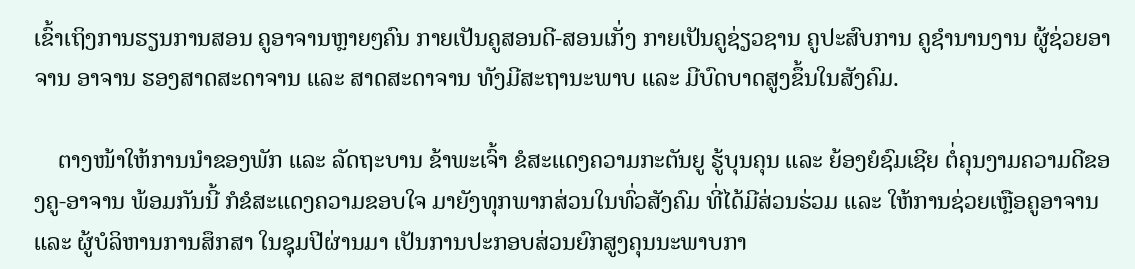ເຂົ້າເຖິງການຮຽນການສອນ ຄູອາຈານຫຼາຍໆຄົນ ກາຍເປັນຄູສອນດີ-ສອນເກັ່ງ ກາຍເປັນຄູຊ່ຽວຊານ ຄູປະສົບການ ຄູຊໍານານງານ ຜູ້ຊ່ວຍອາຈານ ອາຈານ ຮອງສາດສະດາຈານ ແລະ ສາດສະດາຈານ ທັງມີສະຖານະພາບ ແລະ ມີບົດບາດສູງຂຶ້ນໃນສັງຄົມ.

    ຕາງໜ້າໃຫ້ການນໍາຂອງພັກ ແລະ ລັດຖະບານ ຂ້າພະເຈົ້າ ຂໍສະແດງຄວາມກະຕັນຍູ ຮູ້ບຸນຄຸນ ແລະ ຍ້ອງຍໍຊົມເຊີຍ ຕໍ່ຄຸນງາມຄວາມດີຂອງຄູ-ອາຈານ ພ້ອມກັນນີ້ ກໍຂໍສະແດງຄວາມຂອບໃຈ ມາຍັງທຸກພາກສ່ວນໃນທົ່ວສັງຄົມ ທີ່ໄດ້ມີສ່ວນຮ່ວມ ແລະ ໃຫ້ການຊ່ວຍເຫຼືອຄູອາຈານ ແລະ ຜູ້ບໍລິຫານການສຶກສາ ໃນຊຸມປີຜ່ານມາ ເປັນການປະກອບສ່ວນຍົກສູງຄຸນນະພາບກາ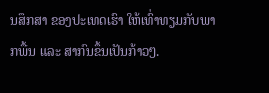ນສຶກສາ ຂອງປະເທດເຮົາ ໃຫ້ເທົ່າທຽມກັບພາກພື້ນ ແລະ ສາກົນຂຶ້ນເປັນກ້າວໆ.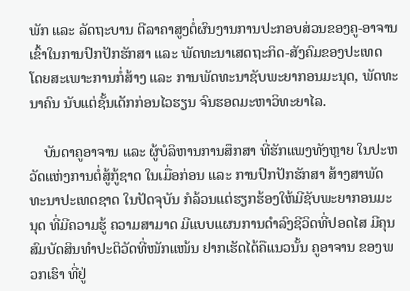ພັກ ແລະ ລັດຖະບານ ຕີລາຄາສູງຕໍ່ຜົນງານການປະກອບສ່ວນຂອງຄູ-ອາຈານ ເຂົ້າໃນການປົກປັກຮັກສາ ແລະ ພັດທະນາເສດຖະກິດ-ສັງຄົມຂອງປະເທດ ໂດຍສະເພາະການກໍ່ສ້າງ ແລະ ການພັດທະນາຊັບພະຍາກອນມະນຸດ, ພັດທະນາຄົນ ນັບແຕ່ຊັ້ນເດັກກ່ອນໄວຮຽນ ຈົນຮອດມະຫາວິທະຍາໄລ.

    ບັນດາຄູອາຈານ ແລະ ຜູ້ບໍລິຫານການສຶກສາ ທີ່ຮັກແພງທັງຫຼາຍ ໃນປະຫວັດແຫ່ງການຕໍ່ສູ້ກູ້ຊາດ ໃນເມື່ອກ່ອນ ແລະ ການປົກປັກຮັກສາ ສ້າງສາພັດທະນາປະເທດຊາດ ໃນປັດຈຸບັນ ກໍລ້ວນແຕ່ຮຽກຮ້ອງໃຫ້ມີຊັບພະຍາກອນມະນຸດ ທີ່ມີຄວາມຮູ້ ຄວາມສາມາດ ມີແບບແຜນການດຳລົງຊີວິດທີ່ປອດໄສ ມີຄຸນສົມບັດສິນທຳປະຕິວັດທີ່ໜັກແໜ້ນ ຢາກເຮັດໄດ້ຄືແນວນັ້ນ ຄູອາຈານ ຂອງພວກເຮົາ ທີ່ຢູ່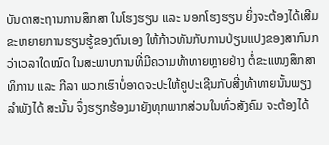ບັນດາສະຖານການສຶກສາ ໃນໂຮງຮຽນ ແລະ ນອກໂຮງຮຽນ ຍິ່ງຈະຕ້ອງໄດ້ເສີມຂະຫຍາຍການຮຽນຮູ້ຂອງຕົນເອງ ໃຫ້ກ້າວທັນກັບການປ່ຽນແປງຂອງສາກົນກວ່າເວລາໃດໝົດ ໃນສະພາບການທີ່ມີຄວາມທ້າທາຍຫຼາຍຢ່າງ ຕໍ່ຂະແໜງສຶກສາທິການ ແລະ ກີລາ ພວກເຮົາບໍ່ອາດຈະປະໃຫ້ຄູປະເຊີນກັບສີ່ງທ້າທາຍນັ້ນພຽງລຳພັງໄດ້ ສະນັ້ນ ຈຶ່ງຮຽກຮ້ອງມາຍັງທຸກພາກສ່ວນໃນທົ່ວສັງຄົມ ຈະຕ້ອງໄດ້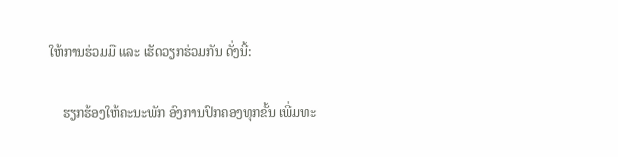ໃຫ້ການຮ່ວມມື ແລະ ເຮັດວຽກຮ່ວມກັນ ດັ່ງນີ້:

    ຮຽກຮ້ອງໃຫ້ຄະນະພັກ ອົງການປົກຄອງທຸກຂັ້ນ ເພີ່ມທະ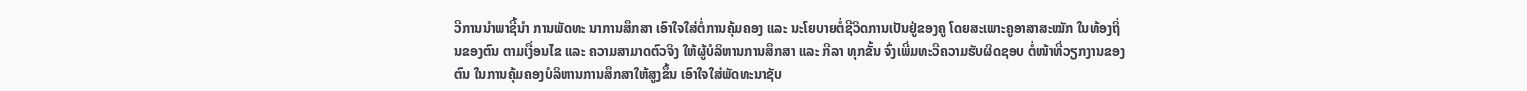ວີການນໍາພາຊີ້ນໍາ ການພັດທະ ນາການສຶກສາ ເອົາໃຈໃສ່ຕໍ່ການຄຸ້ມຄອງ ແລະ ນະໂຍບາຍຕໍ່ຊີວິດການເປັນຢູ່ຂອງຄູ ໂດຍສະເພາະຄູອາສາສະໝັກ ໃນທ້ອງຖິ່ນຂອງຕົນ ຕາມເງື່ອນໄຂ ແລະ ຄວາມສາມາດຕົວຈິງ ໃຫ້ຜູ້ບໍລິຫານການສຶກສາ ແລະ ກີລາ ທຸກຂັ້ນ ຈົ່ງເພີ່ມທະວີຄວາມຮັບຜິດຊອບ ຕໍ່ໜ້າທີ່ວຽກງານຂອງຕົນ ໃນການຄຸ້ມຄອງບໍລິຫານການສຶກສາໃຫ້ສູງຂຶ້ນ ເອົາໃຈໃສ່ພັດທະນາຊັບ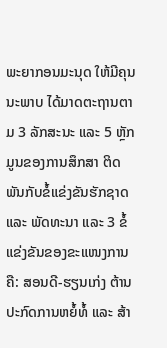ພະຍາກອນມະນຸດ ໃຫ້ມີຄຸນນະພາບ ໄດ້ມາດຕະຖານຕາມ 3 ລັກສະນະ ແລະ 5 ຫຼັກມູນຂອງການສຶກສາ ຕິດພັນກັບຂໍ້ແຂ່ງຂັນຮັກຊາດ ແລະ ພັດທະນາ ແລະ 3 ຂໍ້ແຂ່ງຂັນຂອງຂະແໜງການ ຄື: ສອນດີ-ຮຽນເກ່ງ ຕ້ານປະກົດການຫຍໍ້ທໍ້ ແລະ ສ້າ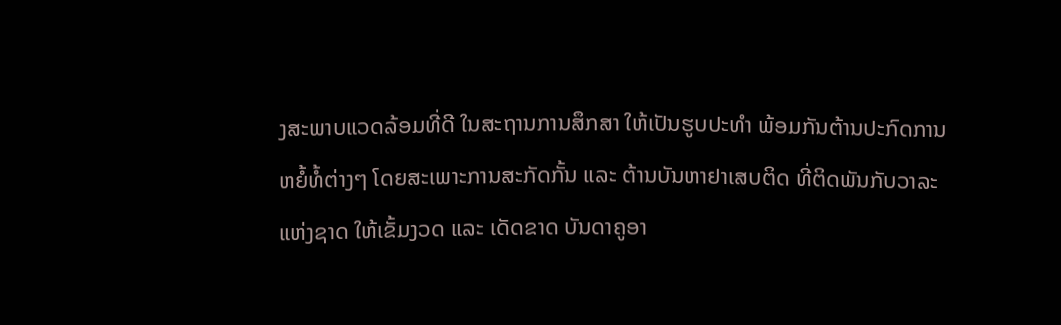ງສະພາບແວດລ້ອມທີ່ດີ ໃນສະຖານການສຶກສາ ໃຫ້ເປັນຮູບປະທຳ ພ້ອມກັນຕ້ານປະກົດການຫຍໍ້ທໍ້ຕ່າງໆ ໂດຍສະເພາະການສະກັດກັ້ນ ແລະ ຕ້ານບັນຫາຢາເສບຕິດ ທີ່ຕິດພັນກັບວາລະແຫ່ງຊາດ ໃຫ້ເຂັ້ມງວດ ແລະ ເດັດຂາດ ບັນດາຄູອາ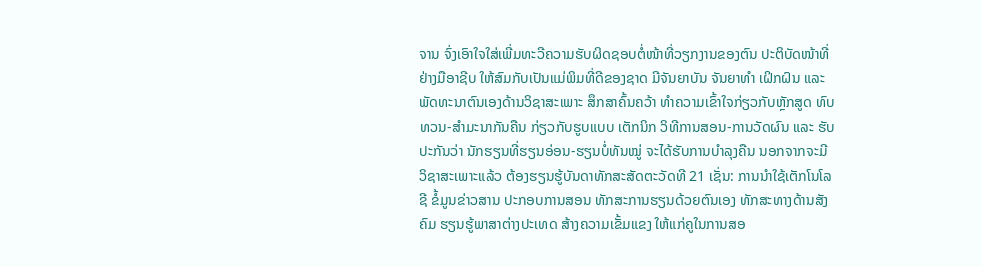ຈານ ຈົ່ງເອົາໃຈໃສ່ເພີ່ມທະວີຄວາມຮັບຜິດຊອບຕໍ່ໜ້າທີ່ວຽກງານຂອງຕົນ ປະຕິບັດໜ້າທີ່ຢ່າງມືອາຊີບ ໃຫ້ສົມກັບເປັນແມ່ພິມທີ່ດີຂອງຊາດ ມີຈັນຍາບັນ ຈັນຍາທໍາ ເຝິກຝົນ ແລະ ພັດທະນາຕົນເອງດ້ານວິຊາສະເພາະ ສຶກສາຄົ້ນຄວ້າ ທໍາຄວາມເຂົ້າໃຈກ່ຽວກັບຫຼັກສູດ ທົບທວນ-ສໍາມະນາກັນຄືນ ກ່ຽວກັບຮູບແບບ ເຕັກນິກ ວິທີການສອນ-ການວັດຜົນ ແລະ ຮັບປະກັນວ່າ ນັກຮຽນທີ່ຮຽນອ່ອນ-ຮຽນບໍ່ທັນໝູ່ ຈະໄດ້ຮັບການບຳລຸງຄືນ ນອກຈາກຈະມີວິຊາສະເພາະແລ້ວ ຕ້ອງຮຽນຮູ້ບັນດາທັກສະສັດຕະວັດທີ 21 ເຊັ່ນ: ການນຳໃຊ້ເຕັກໂນໂລຊີ ຂໍ້ມູນຂ່າວສານ ປະກອບການສອນ ທັກສະການຮຽນດ້ວຍຕົນເອງ ທັກສະທາງດ້ານສັງຄົມ ຮຽນຮູ້ພາສາຕ່າງປະເທດ ສ້າງຄວາມເຂັ້ມແຂງ ໃຫ້ແກ່ຄູໃນການສອ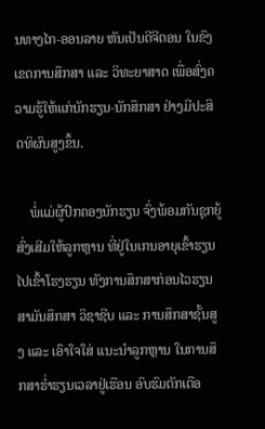ນທາງໄກ-ອອນລາຍ ຫັນເປັນດີຈີຕອນ ໃນຂົງເຂດການສຶກສາ ແລະ ວິທະຍາສາດ ເພື່ອສົ່ງຄວາມຮູ້ໃຫ້ແກ່ນັກຮຽນ-ນັກສຶກສາ ຢ່າງມີປະສິດທິຜົນສູງຂຶ້ນ.

    ພໍ່ແມ່ຜູ້ປົກຄອງນັກຮຽນ ຈົ່ງພ້ອມກັນຊຸກຍູ້ສົ່ງເສີມໃຫ້ລູກຫຼານ ທີ່ຢູ່ໃນເກນອາຍຸເຂົ້າຮຽນ ໄປເຂົ້າໂຮງຮຽນ ທັງການສຶກສາກ່ອນໄວຮຽນ ສາມັນສຶກສາ ວິຊາຊີບ ແລະ ການສຶກສາຊັ້ນສູງ ແລະ ເອົາໃຈໃສ່ ແນະນໍາລູກຫຼານ ໃນການສຶກສາຮໍ່າຮຽນເວລາຢູ່ເຮືອນ ອົບຮົມຕັກເຕືອ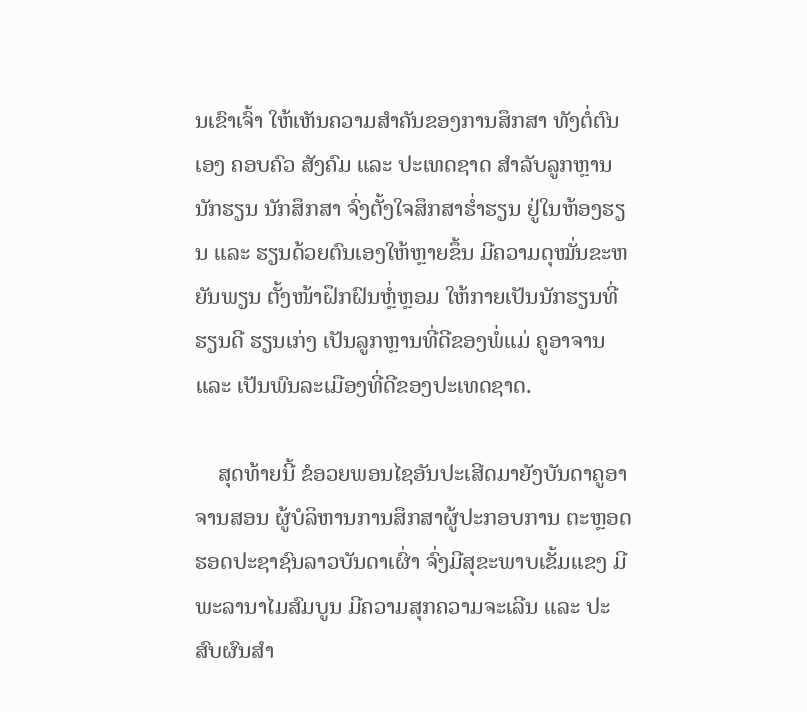ນເຂົາເຈົ້າ ໃຫ້ເຫັນຄວາມສໍາຄັນຂອງການສຶກສາ ທັງຕໍ່ຕົນເອງ ຄອບຄົວ ສັງຄົມ ແລະ ປະເທດຊາດ ສໍາລັບລູກຫຼານນັກຮຽນ ນັກສຶກສາ ຈົ່ງຕັ້ງໃຈສຶກສາຮໍ່າຮຽນ ຢູ່ໃນຫ້ອງຮຽນ ແລະ ຮຽນດ້ວຍຕົນເອງໃຫ້ຫຼາຍຂຶ້ນ ມີຄວາມດຸໝັ່ນຂະຫຍັນພຽນ ຕັ້ງໜ້າຝຶກຝົນຫຼໍ່ຫຼອມ ໃຫ້ກາຍເປັນນັກຮຽນທີ່ຮຽນດີ ຮຽນເກ່ງ ເປັນລູກຫຼານທີ່ດີຂອງພໍ່ແມ່ ຄູອາຈານ ແລະ ເປັນພົນລະເມືອງທີ່ດີຂອງປະເທດຊາດ.

    ສຸດທ້າຍນີ້ ຂໍອວຍພອນໄຊອັນປະເສີດມາຍັງບັນດາຄູອາຈານສອນ ຜູ້ບໍລິຫານການສຶກສາຜູ້ປະກອບການ ຕະຫຼອດຮອດປະຊາຊົນລາວບັນດາເຜົ່າ ຈົ່ງມີສຸຂະພາບເຂັ້ມແຂງ ມີພະລານາໄມສົມບູນ ມີຄວາມສຸກຄວາມຈະເລີນ ແລະ ປະສົບຜົນສໍາ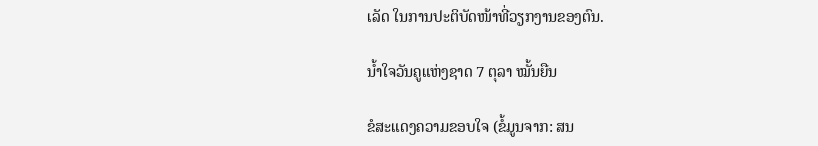ເລັດ ໃນການປະຕິບັດໜ້າທີ່ວຽກງານຂອງຕົນ.

ນໍ້າໃຈວັນຄູແຫ່ງຊາດ 7 ຕຸລາ ໝັ້ນຍືນ

ຂໍສະແດງຄວາມຂອບໃຈ (ຂໍ້ມູນຈາກ: ສນ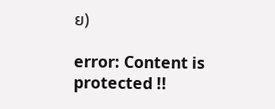ຍ)

error: Content is protected !!